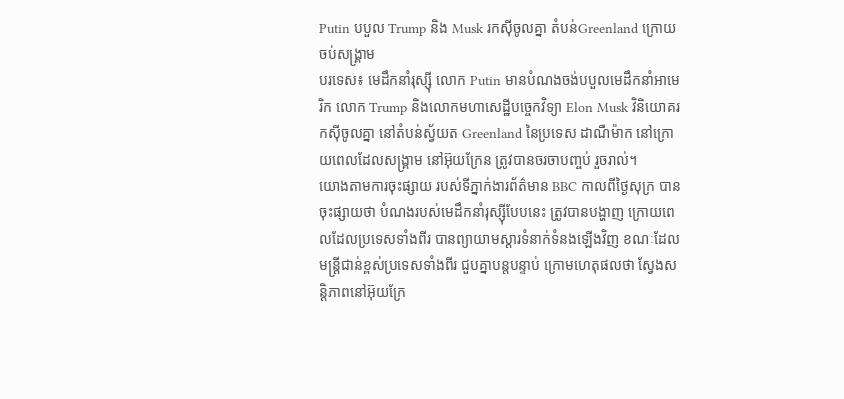Putin បបួល Trump និង Musk រកស៊ីចូលគ្នា តំបន់Greenland ក្រោយចប់សង្គ្រាម
បរទេស៖ មេដឹកនាំរុស្ស៊ី លោក Putin មានបំណងចង់បបួលមេដឹកនាំអាមេរិក លោក Trump និងលោកមហាសេដ្ឋីបច្ចេកវិទ្យា Elon Musk វិនិយោគរកស៊ីចូលគ្នា នៅតំបន់ស្វ័យត Greenland នៃប្រទេស ដាណឺម៉ាក នៅក្រោយពេលដែលសង្គ្រាម នៅអ៊ុយក្រែន ត្រូវបានចរចាបញ្ចប់ រួចរាល់។
យោងតាមការចុះផ្សាយ របស់ទីភ្នាក់ងារព័ត៌មាន BBC កាលពីថ្ងៃសុក្រ បានចុះផ្សាយថា បំណងរបស់មេដឹកនាំរុស្ស៊ីបែបនេះ ត្រូវបានបង្ហាញ ក្រោយពេលដែលប្រទេសទាំងពីរ បានព្យាយាមស្តារទំនាក់ទំនងឡើងវិញ ខណៈដែលមន្ត្រីជាន់ខ្ពស់ប្រទេសទាំងពីរ ជួបគ្នាបន្តបន្ទាប់ ក្រោមហេតុផលថា ស្វែងសន្តិភាពនៅអ៊ុយក្រែ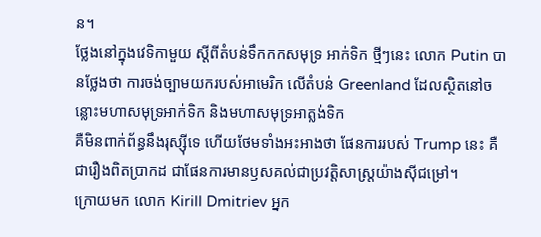ន។
ថ្លែងនៅក្នុងវេទិកាមួយ ស្តីពីតំបន់ទឹកកកសមុទ្រ អាក់ទិក ថ្មីៗនេះ លោក Putin បានថ្លែងថា ការចង់ច្បាមយករបស់អាមេរិក លើតំបន់ Greenland ដែលស្ថិតនៅចន្លោះមហាសមុទ្រអាក់ទិក និងមហាសមុទ្រអាត្លង់ទិក
គឺមិនពាក់ព័ន្ធនឹងរុស្ស៊ីទេ ហើយថែមទាំងអះអាងថា ផែនការរបស់ Trump នេះ គឺជារឿងពិតប្រាកដ ជាផែនការមានឫសគល់ជាប្រវត្តិសាស្ត្រយ៉ាងស៊ីជម្រៅ។
ក្រោយមក លោក Kirill Dmitriev អ្នក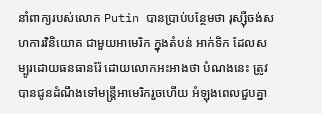នាំពាក្យរបស់លោក Putin បានប្រាប់បន្ថែមថា រុស្ស៊ីចង់សហការវិនិយោគ ជាមួយអាមេរិក ក្នុងតំបន់ អាក់ទិក ដែលសម្បូរដោយធនធានរ៉ែ ដោយលោកអះអាងថា បំណងនេះ ត្រូវបានជូនដំណឹងទៅមន្ត្រីអាមេរិករួចហើយ អំឡុងពេលជួបគ្នា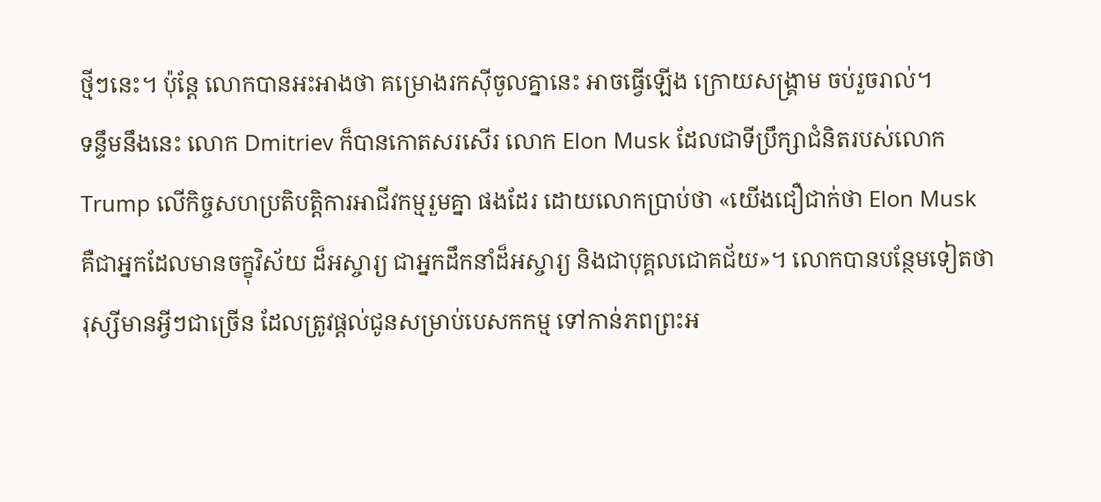ថ្មីៗនេះ។ ប៉ុន្តែ លោកបានអះអាងថា គម្រោងរកស៊ីចូលគ្នានេះ អាចធ្វើឡើង ក្រោយសង្គ្រាម ចប់រួចរាល់។
ទន្ទឹមនឹងនេះ លោក Dmitriev ក៏បានកោតសរសើរ លោក Elon Musk ដែលជាទីប្រឹក្សាជំនិតរបស់លោក Trump លើកិច្ចសហប្រតិបត្តិការអាជីវកម្មរួមគ្នា ផងដែរ ដោយលោកប្រាប់ថា «យើងជឿជាក់ថា Elon Musk គឺជាអ្នកដែលមានចក្ខុវិស័យ ដ៏អស្ចារ្យ ជាអ្នកដឹកនាំដ៏អស្ចារ្យ និងជាបុគ្គលជោគជ័យ»។ លោកបានបន្ថែមទៀតថា រុស្សីមានអ្វីៗជាច្រើន ដែលត្រូវផ្តល់ជូនសម្រាប់បេសកកម្ម ទៅកាន់ភពព្រះអ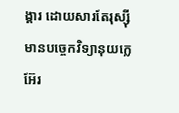ង្គារ ដោយសារតែរុស្ស៊ីមានបច្ចេកវិទ្យានុយក្លេអ៊ែរ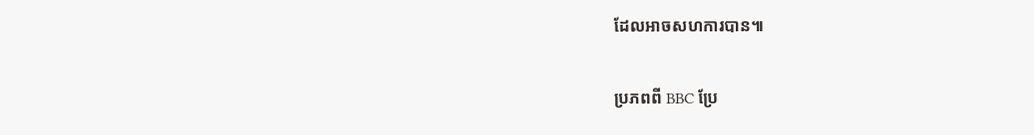ដែលអាចសហការបាន៕

ប្រភពពី BBC ប្រែ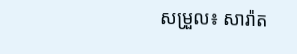សម្រួល៖ សារ៉ាត